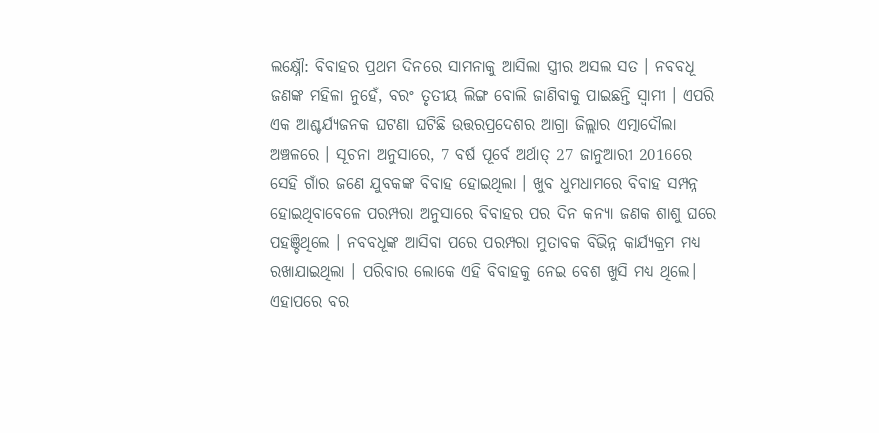ଲକ୍ଷ୍ନୌ: ବିବାହର ପ୍ରଥମ ଦିନରେ ସାମନାକୁ ଆସିଲା ସ୍ତ୍ରୀର ଅସଲ ସତ । ନବବଧୂ ଜଣଙ୍କ ମହିଳା ନୁହେଁ, ବରଂ ତୃତୀୟ ଲିଙ୍ଗ ବୋଲି ଜାଣିବାକୁ ପାଇଛନ୍ତି ସ୍ବାମୀ । ଏପରି ଏକ ଆଶ୍ଚର୍ଯ୍ୟଜନକ ଘଟଣା ଘଟିଛି ଉତ୍ତରପ୍ରଦେଶର ଆଗ୍ରା ଜିଲ୍ଲାର ଏତ୍ମାଦୌଲା ଅଞ୍ଚଳରେ । ସୂଚନା ଅନୁସାରେ, 7 ବର୍ଷ ପୂର୍ବେ ଅର୍ଥାତ୍ 27 ଜାନୁଆରୀ 2016ରେ ସେହି ଗାଁର ଜଣେ ଯୁବକଙ୍କ ବିବାହ ହୋଇଥିଲା । ଖୁବ ଧୁମଧାମରେ ବିବାହ ସମ୍ପନ୍ନ ହୋଇଥିବାବେଳେ ପରମ୍ପରା ଅନୁସାରେ ବିବାହର ପର ଦିନ କନ୍ୟା ଜଣକ ଶାଶୁ ଘରେ ପହଞ୍ଚିଥିଲେ । ନବବଧୂଙ୍କ ଆସିବା ପରେ ପରମ୍ପରା ମୁତାବକ ବିଭିନ୍ନ କାର୍ଯ୍ୟକ୍ରମ ମଧ୍ୟ ରଖାଯାଇଥିଲା । ପରିବାର ଲୋକେ ଏହି ବିବାହକୁ ନେଇ ବେଶ ଖୁସି ମଧ୍ୟ ଥିଲେ।
ଏହାପରେ ବର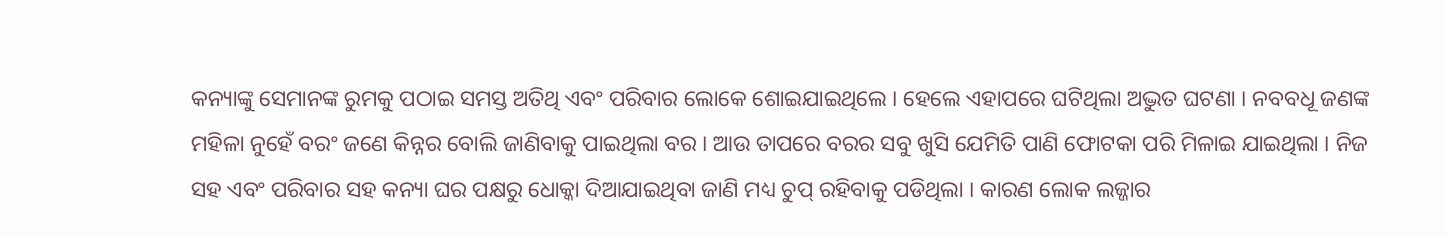କନ୍ୟାଙ୍କୁ ସେମାନଙ୍କ ରୁମକୁ ପଠାଇ ସମସ୍ତ ଅତିଥି ଏବଂ ପରିବାର ଲୋକେ ଶୋଇଯାଇଥିଲେ । ହେଲେ ଏହାପରେ ଘଟିଥିଲା ଅଦ୍ଭୁତ ଘଟଣା । ନବବଧୂ ଜଣଙ୍କ ମହିଳା ନୁହେଁ ବରଂ ଜଣେ କିନ୍ନର ବୋଲି ଜାଣିବାକୁ ପାଇଥିଲା ବର । ଆଉ ତାପରେ ବରର ସବୁ ଖୁସି ଯେମିତି ପାଣି ଫୋଟକା ପରି ମିଳାଇ ଯାଇଥିଲା । ନିଜ ସହ ଏବଂ ପରିବାର ସହ କନ୍ୟା ଘର ପକ୍ଷରୁ ଧୋକ୍କା ଦିଆଯାଇଥିବା ଜାଣି ମଧ୍ୟ ଚୁପ୍ ରହିବାକୁ ପଡିଥିଲା । କାରଣ ଲୋକ ଲଜ୍ଜାର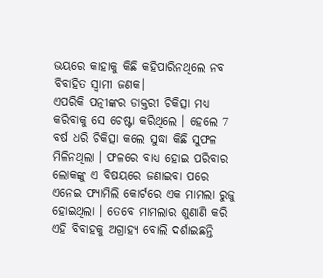ଭୟରେ କାହାକୁ କିଛି କହିପାରିନଥିଲେ ନବ ବିବାହିତ ସ୍ବାମୀ ଜଣକ।
ଏପରିକି ପତ୍ନୀଙ୍କର ଡାକ୍ତରୀ ଚିକିତ୍ସା ମଧ୍ୟ କରିବାକୁ ସେ ଚେଷ୍ଟା କରିଥିଲେ । ହେଲେ 7 ବର୍ଷ ଧରି ଚିକିତ୍ସା କଲେ ସୁଦ୍ଧା କିଛି ସୁଫଳ ମିଳିନଥିଲା । ଫଳରେ ବାଧ୍ୟ ହୋଇ ପରିବାର ଲୋକଙ୍କୁ ଏ ବିଷୟରେ ଜଣାଇବା ପରେ ଏନେଇ ଫ୍ୟାମିଲି କୋର୍ଟରେ ଏକ ମାମଲା ରୁଜୁ ହୋଇଥିଲା । ତେବେ ମାମଲାର ଶୁଣାଣି କରି ଏହି ବିବାହକୁ ଅଗ୍ରାହ୍ୟ ବୋଲି ଦର୍ଶାଇଛନ୍ତି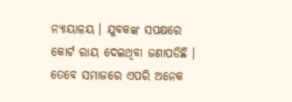ନ୍ୟାୟାଳୟ । ଯୁବକଙ୍କ ସପକ୍ଷରେ କୋର୍ଟ ରାୟ ଦେଇଥିବା ଜଣାପଡିଛି । ତେବେ ସମାଜରେ ଏପରି ଅନେକ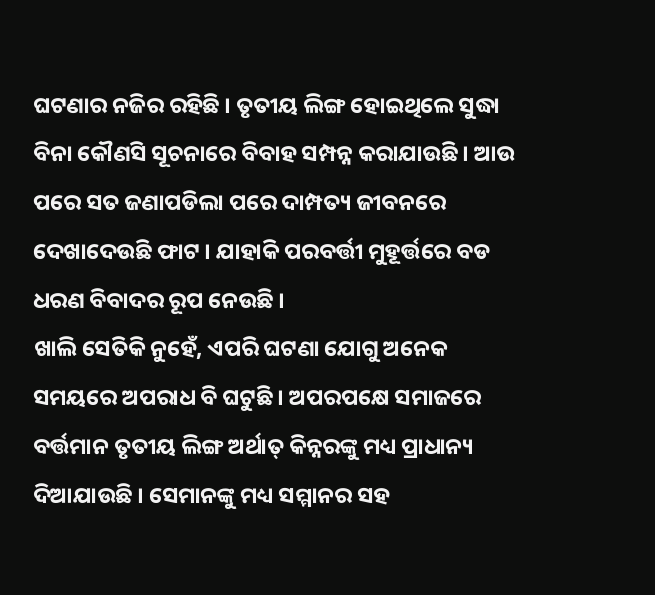ଘଟଣାର ନଜିର ରହିଛି । ତୃତୀୟ ଲିଙ୍ଗ ହୋଇଥିଲେ ସୁଦ୍ଧା ବିନା କୌଣସି ସୂଚନାରେ ବିବାହ ସମ୍ପନ୍ନ କରାଯାଉଛି । ଆଉ ପରେ ସତ ଜଣାପଡିଲା ପରେ ଦାମ୍ପତ୍ୟ ଜୀବନରେ ଦେଖାଦେଉଛି ଫାଟ । ଯାହାକି ପରବର୍ତ୍ତୀ ମୁହୂର୍ତ୍ତରେ ବଡ ଧରଣ ବିବାଦର ରୂପ ନେଉଛି ।
ଖାଲି ସେତିକି ନୁହେଁ, ଏପରି ଘଟଣା ଯୋଗୁ ଅନେକ ସମୟରେ ଅପରାଧ ବି ଘଟୁଛି । ଅପରପକ୍ଷେ ସମାଜରେ ବର୍ତ୍ତମାନ ତୃତୀୟ ଲିଙ୍ଗ ଅର୍ଥାତ୍ କିନ୍ନରଙ୍କୁ ମଧ୍ୟ ପ୍ରାଧାନ୍ୟ ଦିଆଯାଉଛି । ସେମାନଙ୍କୁ ମଧ୍ୟ ସମ୍ମାନର ସହ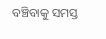ବଞ୍ଚିବାକୁ ସମସ୍ତ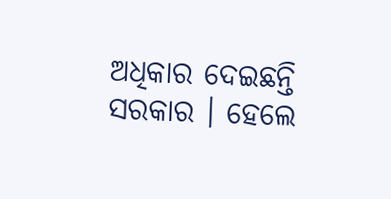ଅଧିକାର ଦେଇଛନ୍ତି ସରକାର । ହେଲେ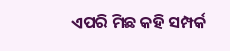ଏପରି ମିଛ କହି ସମ୍ପର୍କ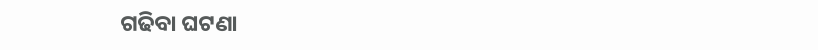ଗଢିବା ଘଟଣା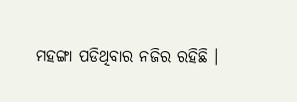ମହଙ୍ଗା ପଡିଥିବାର ନଜିର ରହିଛି ।